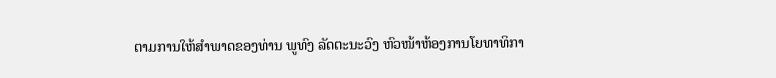ຕາມການໃຫ້ສຳພາດຂອງທ່ານ ພູທົງ ລັດຕະນະວົງ ຫົວໜ້າຫ້ອງການໂຍທາທິກາ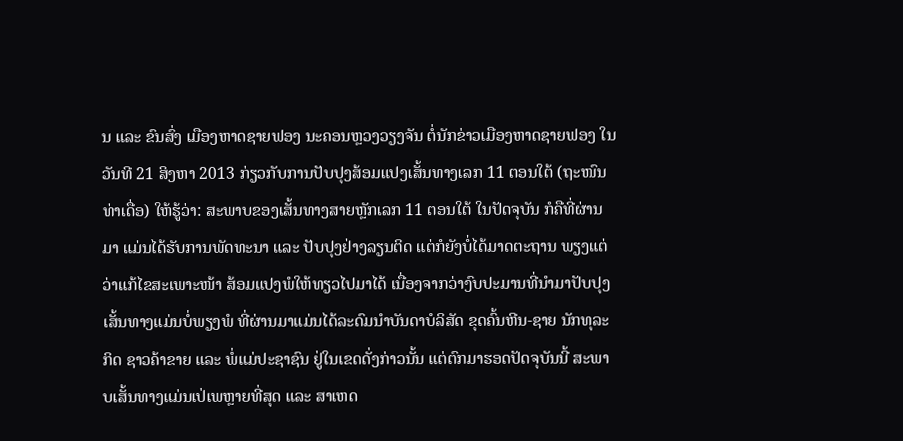ນ ແລະ ຂົນສົ່ງ ເມືອງຫາດຊາຍຟອງ ນະຄອນຫຼວງວຽງຈັນ ຕໍ່ນັກຂ່າວເມືອງຫາດຊາຍຟອງ ໃນວັນທີ 21 ສິງຫາ 2013 ກ່ຽວກັບການປັບປຸງສ້ອມແປງເສັ້ນທາງເລກ 11 ຕອນໃຕ້ (ຖະໜົນທ່າເດື່ອ) ໃຫ້ຮູ້ວ່າ: ສະພາບຂອງເສັ້ນທາງສາຍຫຼັກເລກ 11 ຕອນໃຕ້ ໃນປັດຈຸບັນ ກໍຄືທີ່ຜ່ານມາ ແມ່ນໄດ້ຮັບການພັດທະນາ ແລະ ປັບປຸງຢ່າງລຽນຕິດ ແຕ່ກໍຍັງບໍ່ໄດ້ມາດຕະຖານ ພຽງແຕ່ວ່າແກ້ໄຂສະເພາະໜ້າ ສ້ອມແປງພໍໃຫ້ທຽວໄປມາໄດ້ ເນື່ອງຈາກວ່າງົບປະມານທີ່ນຳມາປັບປຸງເສັ້ນທາງແມ່ນບໍ່ພຽງພໍ ທີ່ຜ່ານມາແມ່ນໄດ້ລະດົມນຳບັນດາບໍລິສັດ ຂຸດຄົ້ນຫີນ-ຊາຍ ນັກທຸລະກິດ ຊາວຄ້າຂາຍ ແລະ ພໍ່ແມ່ປະຊາຊົນ ຢູ່ໃນເຂດດັ່ງກ່າວນັ້ນ ແຕ່ຕົກມາຮອດປັດຈຸບັນນີ້ ສະພາບເສັ້ນທາງແມ່ນເປ່ເພຫຼາຍທີ່ສຸດ ແລະ ສາເຫດ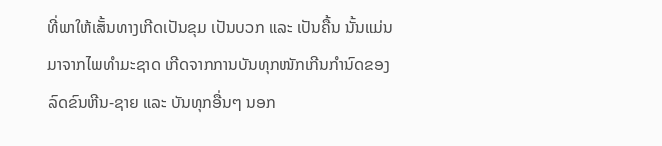ທີ່ພາໃຫ້ເສັ້ນທາງເກີດເປັນຂຸມ ເປັນບວກ ແລະ ເປັນຄື້ນ ນັ້ນແມ່ນມາຈາກໄພທຳມະຊາດ ເກີດຈາກການບັນທຸກໜັກເກີນກຳນົດຂອງລົດຂົນຫີນ-ຊາຍ ແລະ ບັນທຸກອື່ນໆ ນອກ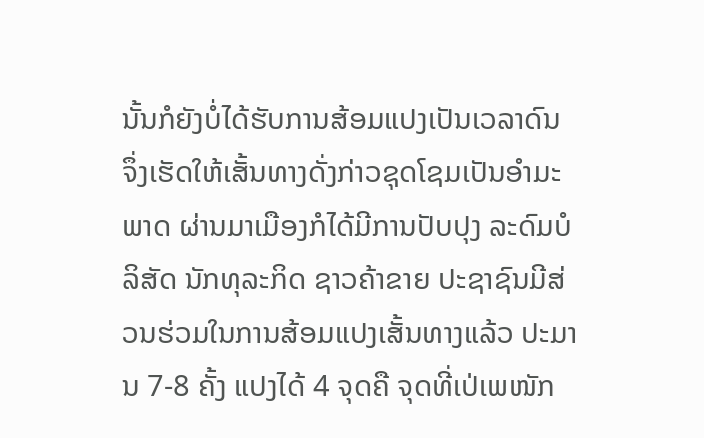ນັ້ນກໍຍັງບໍ່ໄດ້ຮັບການສ້ອມແປງເປັນເວລາດົນ ຈຶ່ງເຮັດໃຫ້ເສັ້ນທາງດັ່ງກ່າວຊຸດໂຊມເປັນອຳມະພາດ ຜ່ານມາເມືອງກໍໄດ້ມີການປັບປຸງ ລະດົມບໍລິສັດ ນັກທຸລະກິດ ຊາວຄ້າຂາຍ ປະຊາຊົນມີສ່ວນຮ່ວມໃນການສ້ອມແປງເສັ້ນທາງແລ້ວ ປະມານ 7-8 ຄັ້ງ ແປງໄດ້ 4 ຈຸດຄື ຈຸດທີ່ເປ່ເພໜັກ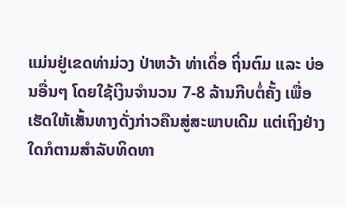ແມ່ນຢູ່ເຂດທ່າມ່ວງ ປ່າຫວ້າ ທ່າເດຶ່ອ ຖິ່ນຕົມ ແລະ ບ່ອນອື່ນໆ ໂດຍໃຊ້ເງິນຈຳນວນ 7-8 ລ້ານກີບຕໍ່ຄັ້ງ ເພື່ອເຮັດໃຫ້ເສັ້ນທາງດັ່ງກ່າວຄືນສູ່ສະພາບເດີມ ແຕ່ເຖິງຢ່າງໃດກໍຕາມສຳລັບທິດທາ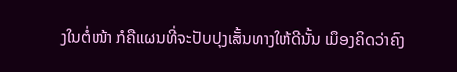ງໃນຕໍ່ໜ້າ ກໍຄືແຜນທີ່ຈະປັບປຸງເສັ້ນທາງໃຫ້ດີນັ້ນ ເມຶອງຄິດວ່າຄົງ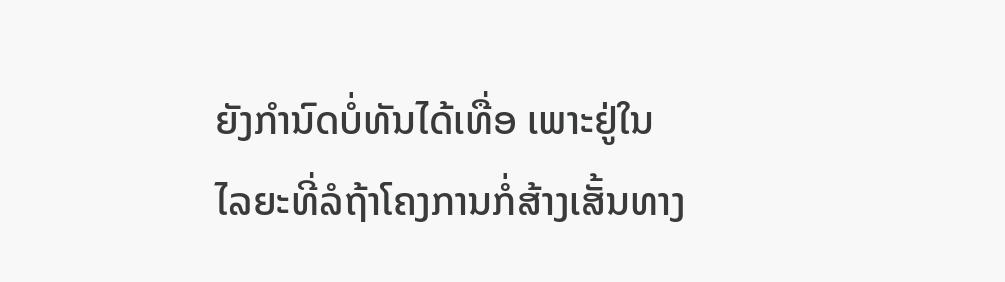ຍັງກຳນົດບໍ່ທັນໄດ້ເທື່ອ ເພາະຢູ່ໃນໄລຍະທີ່ລໍຖ້າໂຄງການກໍ່ສ້າງເສັ້ນທາງ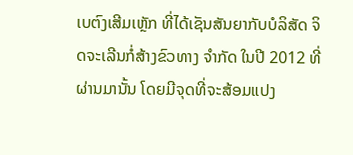ເບຕົງເສີມເຫຼັກ ທີ່ໄດ້ເຊັນສັນຍາກັບບໍລິສັດ ຈິດຈະເລີນກໍ່ສ້າງຂົວທາງ ຈຳກັດ ໃນປີ 2012 ທີ່ຜ່ານມານັ້ນ ໂດຍມີຈຸດທີ່ຈະສ້ອມແປງ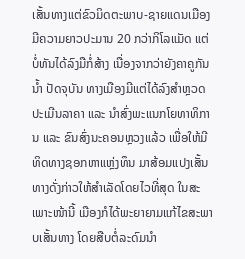ເສັ້ນທາງແຕ່ຂົວມິດຕະພາບ-ຊາຍແດນເມືອງ ມີຄວາມຍາວປະມານ 20 ກວ່າກິໂລແມັດ ແຕ່ບໍ່ທັນໄດ້ລົງມືກໍ່ສ້າງ ເນື່ອງຈາກວ່າຍັງຄາຄູກັນນ້ຳ ປັດຈຸບັນ ທາງເມືອງມີແຕ່ໄດ້ລົງສຳຫຼວດ ປະເມີນລາຄາ ແລະ ນຳສົ່ງພະແນກໂຍທາທິການ ແລະ ຂົນສົ່ງນະຄອນຫຼວງແລ້ວ ເພື່ອໃຫ້ມີທິດທາງຊອກຫາແຫຼ່ງທຶນ ມາສ້ອມແປງເສັ້ນທາງດັ່ງກ່າວໃຫ້ສຳເລັດໂດຍໄວທີ່ສຸດ ໃນສະເພາະໜ້ານີ້ ເມືອງກໍໄດ້ພະຍາຍາມແກ້ໄຂສະພາບເສັ້ນທາງ ໂດຍສືບຕໍ່ລະດົມນຳ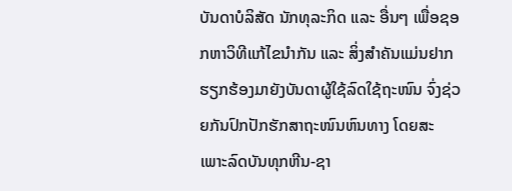ບັນດາບໍລິສັດ ນັກທຸລະກິດ ແລະ ອື່ນໆ ເພື່ອຊອກຫາວິທີແກ້ໄຂນຳກັນ ແລະ ສິ່ງສຳຄັນແມ່ນຢາກຮຽກຮ້ອງມາຍັງບັນດາຜູ້ໃຊ້ລົດໃຊ້ຖະໜົນ ຈົ່ງຊ່ວຍກັນປົກປັກຮັກສາຖະໜົນຫົນທາງ ໂດຍສະເພາະລົດບັນທຸກຫີນ-ຊາ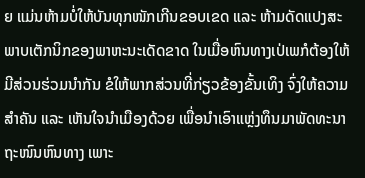ຍ ແມ່ນຫ້າມບໍ່ໃຫ້ບັນທຸກໜັກເກີນຂອບເຂດ ແລະ ຫ້າມດັດແປງສະພາບເຕັກນິກຂອງພາຫະນະເດັດຂາດ ໃນເມື່ອຫົນທາງເປ່ເພກໍຕ້ອງໃຫ້ມີສ່ວນຮ່ວມນຳກັນ ຂໍໃຫ້ພາກສ່ວນທີ່ກ່ຽວຂ້ອງຂັ້ນເທິງ ຈົ່ງໃຫ້ຄວາມສຳຄັນ ແລະ ເຫັນໃຈນຳເມືອງດ້ວຍ ເພື່ອນຳເອົາແຫຼ່ງທຶນມາພັດທະນາຖະໜົນຫົນທາງ ເພາະ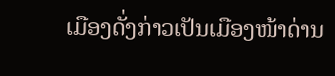ເມືອງດັ່ງກ່າວເປັນເມືອງໜ້າດ່ານ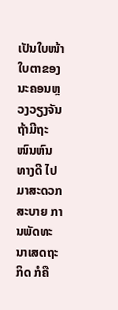ເປັນໃບໜ້າໃບຕາຂອງນະຄອນຫຼວງວຽງຈັນ ຖ້າມີຖະໜົນຫົນທາງດີ ໄປມາສະດວກ ສະບາຍ ການພັດທະນາເສດຖະກິດ ກໍຄື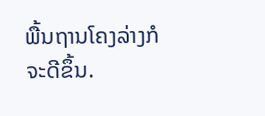ພື້ນຖານໂຄງລ່າງກໍຈະດີຂຶ້ນ.